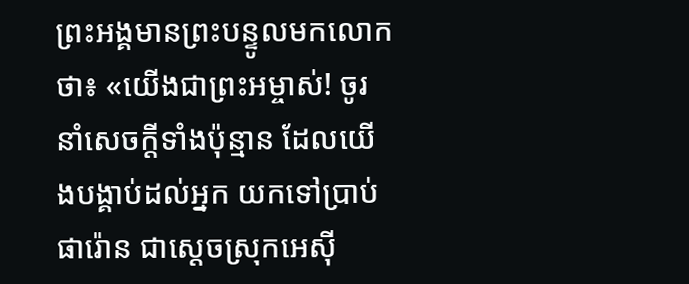ព្រះអង្គមានព្រះបន្ទូលមកលោកថា៖ «យើងជាព្រះអម្ចាស់! ចូរនាំសេចក្ដីទាំងប៉ុន្មាន ដែលយើងបង្គាប់ដល់អ្នក យកទៅប្រាប់ផារ៉ោន ជាស្ដេចស្រុកអេស៊ី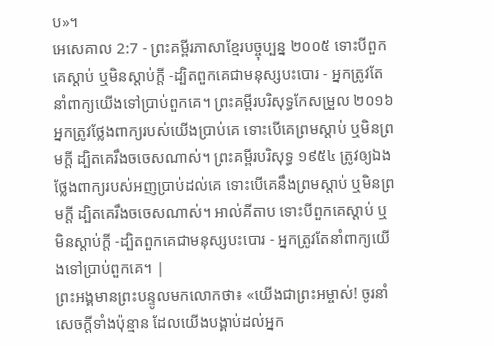ប»។
អេសេគាល 2:7 - ព្រះគម្ពីរភាសាខ្មែរបច្ចុប្បន្ន ២០០៥ ទោះបីពួកគេស្ដាប់ ឬមិនស្ដាប់ក្ដី -ដ្បិតពួកគេជាមនុស្សបះបោរ - អ្នកត្រូវតែនាំពាក្យយើងទៅប្រាប់ពួកគេ។ ព្រះគម្ពីរបរិសុទ្ធកែសម្រួល ២០១៦ អ្នកត្រូវថ្លែងពាក្យរបស់យើងប្រាប់គេ ទោះបើគេព្រមស្តាប់ ឬមិនព្រមក្តី ដ្បិតគេរឹងចចេសណាស់។ ព្រះគម្ពីរបរិសុទ្ធ ១៩៥៤ ត្រូវឲ្យឯងថ្លែងពាក្យរបស់អញប្រាប់ដល់គេ ទោះបើគេនឹងព្រមស្តាប់ ឬមិនព្រមក្តី ដ្បិតគេរឹងចចេសណាស់។ អាល់គីតាប ទោះបីពួកគេស្ដាប់ ឬមិនស្ដាប់ក្ដី -ដ្បិតពួកគេជាមនុស្សបះបោរ - អ្នកត្រូវតែនាំពាក្យយើងទៅប្រាប់ពួកគេ។ |
ព្រះអង្គមានព្រះបន្ទូលមកលោកថា៖ «យើងជាព្រះអម្ចាស់! ចូរនាំសេចក្ដីទាំងប៉ុន្មាន ដែលយើងបង្គាប់ដល់អ្នក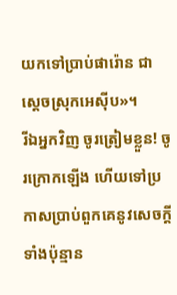យកទៅប្រាប់ផារ៉ោន ជាស្ដេចស្រុកអេស៊ីប»។
រីឯអ្នកវិញ ចូរត្រៀមខ្លួន! ចូរក្រោកឡើង ហើយទៅប្រកាសប្រាប់ពួកគេនូវសេចក្ដីទាំងប៉ុន្មាន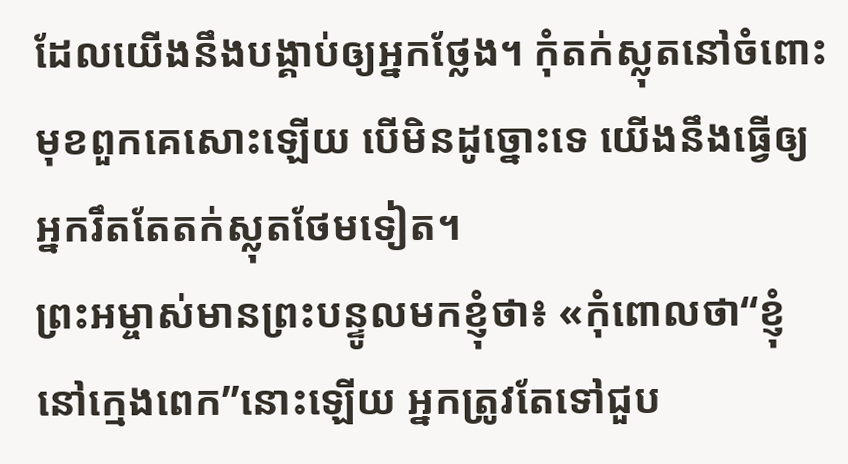ដែលយើងនឹងបង្គាប់ឲ្យអ្នកថ្លែង។ កុំតក់ស្លុតនៅចំពោះមុខពួកគេសោះឡើយ បើមិនដូច្នោះទេ យើងនឹងធ្វើឲ្យអ្នករឹតតែតក់ស្លុតថែមទៀត។
ព្រះអម្ចាស់មានព្រះបន្ទូលមកខ្ញុំថា៖ «កុំពោលថា“ខ្ញុំនៅក្មេងពេក”នោះឡើយ អ្នកត្រូវតែទៅជួប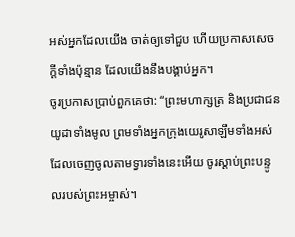អស់អ្នកដែលយើង ចាត់ឲ្យទៅជួប ហើយប្រកាសសេចក្ដីទាំងប៉ុន្មាន ដែលយើងនឹងបង្គាប់អ្នក។
ចូរប្រកាសប្រាប់ពួកគេថា: “ព្រះមហាក្សត្រ និងប្រជាជនយូដាទាំងមូល ព្រមទាំងអ្នកក្រុងយេរូសាឡឹមទាំងអស់ ដែលចេញចូលតាមទ្វារទាំងនេះអើយ ចូរស្ដាប់ព្រះបន្ទូលរបស់ព្រះអម្ចាស់។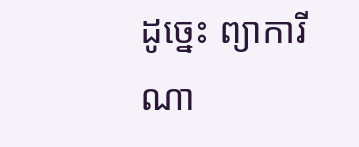ដូច្នេះ ព្យាការីណា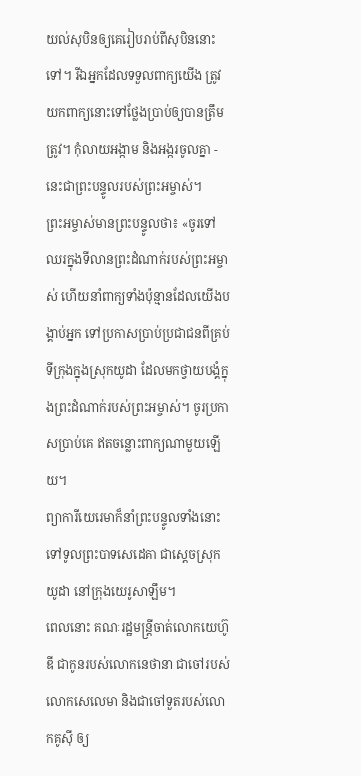យល់សុបិនឲ្យគេរៀបរាប់ពីសុបិននោះទៅ។ រីឯអ្នកដែលទទួលពាក្យយើង ត្រូវយកពាក្យនោះទៅថ្លែងប្រាប់ឲ្យបានត្រឹមត្រូវ។ កុំលាយអង្កាម និងអង្ករចូលគ្នា - នេះជាព្រះបន្ទូលរបស់ព្រះអម្ចាស់។
ព្រះអម្ចាស់មានព្រះបន្ទូលថា៖ «ចូរទៅឈរក្នុងទីលានព្រះដំណាក់របស់ព្រះអម្ចាស់ ហើយនាំពាក្យទាំងប៉ុន្មានដែលយើងបង្គាប់អ្នក ទៅប្រកាសប្រាប់ប្រជាជនពីគ្រប់ទីក្រុងក្នុងស្រុកយូដា ដែលមកថ្វាយបង្គំក្នុងព្រះដំណាក់របស់ព្រះអម្ចាស់។ ចូរប្រកាសប្រាប់គេ ឥតចន្លោះពាក្យណាមួយឡើយ។
ព្យាការីយេរេមាក៏នាំព្រះបន្ទូលទាំងនោះទៅទូលព្រះបាទសេដេគា ជាស្ដេចស្រុកយូដា នៅក្រុងយេរូសាឡឹម។
ពេលនោះ គណៈរដ្ឋមន្ត្រីចាត់លោកយេហ៊ូឌី ជាកូនរបស់លោកនេថានា ជាចៅរបស់លោកសេលេមា និងជាចៅទួតរបស់លោកគូស៊ី ឲ្យ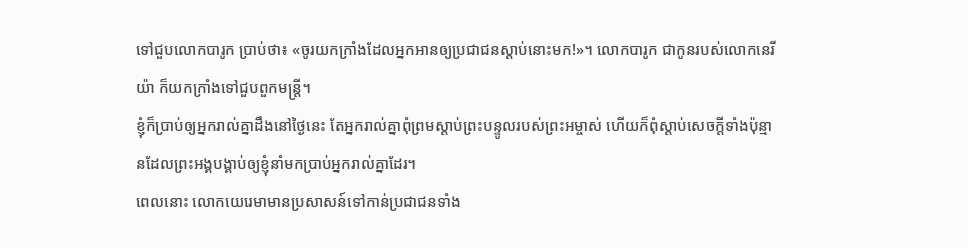ទៅជួបលោកបារូក ប្រាប់ថា៖ «ចូរយកក្រាំងដែលអ្នកអានឲ្យប្រជាជនស្ដាប់នោះមក!»។ លោកបារូក ជាកូនរបស់លោកនេរីយ៉ា ក៏យកក្រាំងទៅជួបពួកមន្ត្រី។
ខ្ញុំក៏ប្រាប់ឲ្យអ្នករាល់គ្នាដឹងនៅថ្ងៃនេះ តែអ្នករាល់គ្នាពុំព្រមស្ដាប់ព្រះបន្ទូលរបស់ព្រះអម្ចាស់ ហើយក៏ពុំស្ដាប់សេចក្ដីទាំងប៉ុន្មានដែលព្រះអង្គបង្គាប់ឲ្យខ្ញុំនាំមកប្រាប់អ្នករាល់គ្នាដែរ។
ពេលនោះ លោកយេរេមាមានប្រសាសន៍ទៅកាន់ប្រជាជនទាំង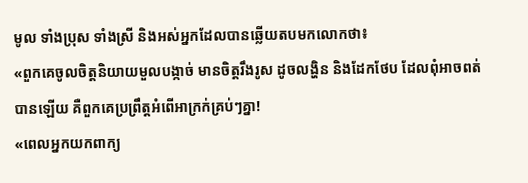មូល ទាំងប្រុស ទាំងស្រី និងអស់អ្នកដែលបានឆ្លើយតបមកលោកថា៖
«ពួកគេចូលចិត្តនិយាយមួលបង្កាច់ មានចិត្តរឹងរូស ដូចលង្ហិន និងដែកថែប ដែលពុំអាចពត់បានឡើយ គឺពួកគេប្រព្រឹត្តអំពើអាក្រក់គ្រប់ៗគ្នា!
«ពេលអ្នកយកពាក្យ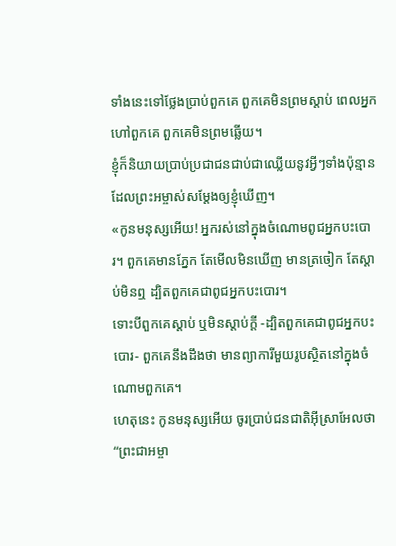ទាំងនេះទៅថ្លែងប្រាប់ពួកគេ ពួកគេមិនព្រមស្ដាប់ ពេលអ្នកហៅពួកគេ ពួកគេមិនព្រមឆ្លើយ។
ខ្ញុំក៏និយាយប្រាប់ប្រជាជនជាប់ជាឈ្លើយនូវអ្វីៗទាំងប៉ុន្មាន ដែលព្រះអម្ចាស់សម្តែងឲ្យខ្ញុំឃើញ។
«កូនមនុស្សអើយ! អ្នករស់នៅក្នុងចំណោមពូជអ្នកបះបោរ។ ពួកគេមានភ្នែក តែមើលមិនឃើញ មានត្រចៀក តែស្ដាប់មិនឮ ដ្បិតពួកគេជាពូជអ្នកបះបោរ។
ទោះបីពួកគេស្ដាប់ ឬមិនស្ដាប់ក្ដី -ដ្បិតពួកគេជាពូជអ្នកបះបោរ- ពួកគេនឹងដឹងថា មានព្យាការីមួយរូបស្ថិតនៅក្នុងចំណោមពួកគេ។
ហេតុនេះ កូនមនុស្សអើយ ចូរប្រាប់ជនជាតិអ៊ីស្រាអែលថា “ព្រះជាអម្ចា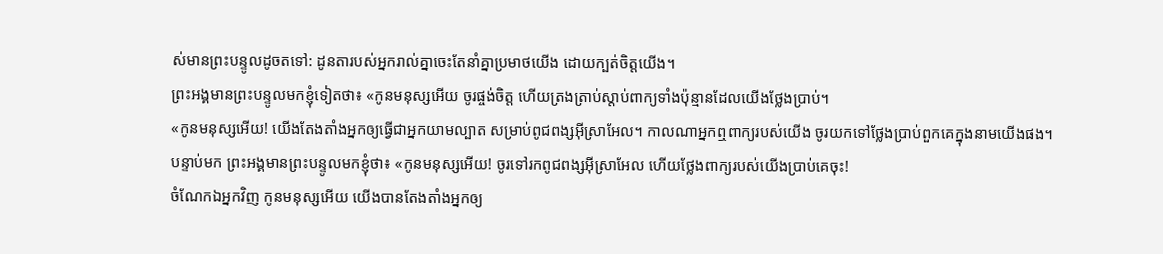ស់មានព្រះបន្ទូលដូចតទៅ: ដូនតារបស់អ្នករាល់គ្នាចេះតែនាំគ្នាប្រមាថយើង ដោយក្បត់ចិត្តយើង។
ព្រះអង្គមានព្រះបន្ទូលមកខ្ញុំទៀតថា៖ «កូនមនុស្សអើយ ចូរផ្ចង់ចិត្ត ហើយត្រងត្រាប់ស្ដាប់ពាក្យទាំងប៉ុន្មានដែលយើងថ្លែងប្រាប់។
«កូនមនុស្សអើយ! យើងតែងតាំងអ្នកឲ្យធ្វើជាអ្នកយាមល្បាត សម្រាប់ពូជពង្សអ៊ីស្រាអែល។ កាលណាអ្នកឮពាក្យរបស់យើង ចូរយកទៅថ្លែងប្រាប់ពួកគេក្នុងនាមយើងផង។
បន្ទាប់មក ព្រះអង្គមានព្រះបន្ទូលមកខ្ញុំថា៖ «កូនមនុស្សអើយ! ចូរទៅរកពូជពង្សអ៊ីស្រាអែល ហើយថ្លែងពាក្យរបស់យើងប្រាប់គេចុះ!
ចំណែកឯអ្នកវិញ កូនមនុស្សអើយ យើងបានតែងតាំងអ្នកឲ្យ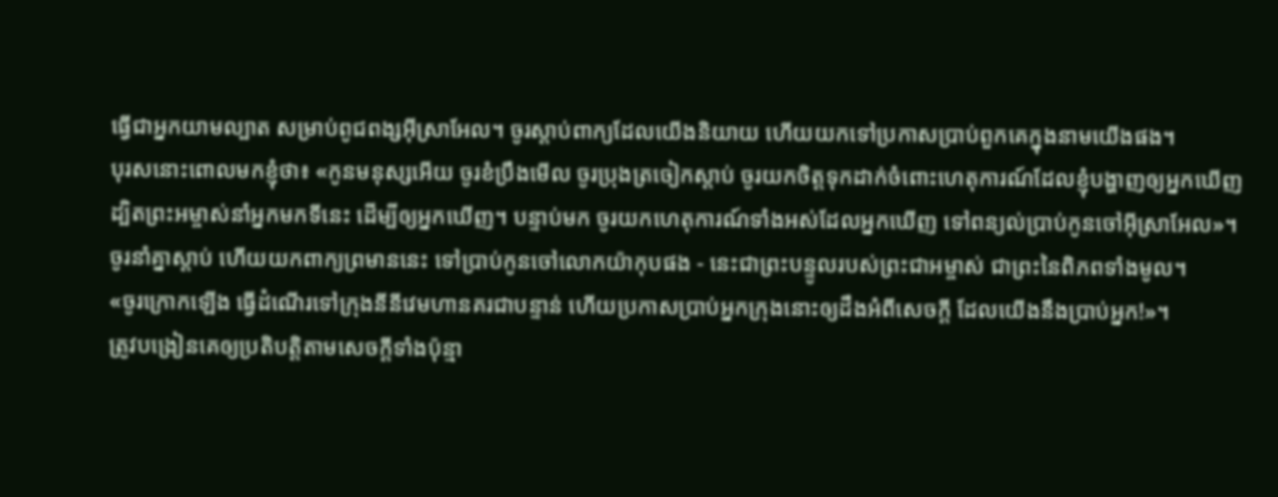ធ្វើជាអ្នកយាមល្បាត សម្រាប់ពូជពង្សអ៊ីស្រាអែល។ ចូរស្ដាប់ពាក្យដែលយើងនិយាយ ហើយយកទៅប្រកាសប្រាប់ពួកគេក្នុងនាមយើងផង។
បុរសនោះពោលមកខ្ញុំថា៖ «កូនមនុស្សអើយ ចូរខំប្រឹងមើល ចូរប្រុងត្រចៀកស្ដាប់ ចូរយកចិត្តទុកដាក់ចំពោះហេតុការណ៍ដែលខ្ញុំបង្ហាញឲ្យអ្នកឃើញ ដ្បិតព្រះអម្ចាស់នាំអ្នកមកទីនេះ ដើម្បីឲ្យអ្នកឃើញ។ បន្ទាប់មក ចូរយកហេតុការណ៍ទាំងអស់ដែលអ្នកឃើញ ទៅពន្យល់ប្រាប់កូនចៅអ៊ីស្រាអែល»។
ចូរនាំគ្នាស្ដាប់ ហើយយកពាក្យព្រមាននេះ ទៅប្រាប់កូនចៅលោកយ៉ាកុបផង - នេះជាព្រះបន្ទូលរបស់ព្រះជាអម្ចាស់ ជាព្រះនៃពិភពទាំងមូល។
«ចូរក្រោកឡើង ធ្វើដំណើរទៅក្រុងនីនីវេមហានគរជាបន្ទាន់ ហើយប្រកាសប្រាប់អ្នកក្រុងនោះឲ្យដឹងអំពីសេចក្ដី ដែលយើងនឹងប្រាប់អ្នក!»។
ត្រូវបង្រៀនគេឲ្យប្រតិបត្តិតាមសេចក្ដីទាំងប៉ុន្មា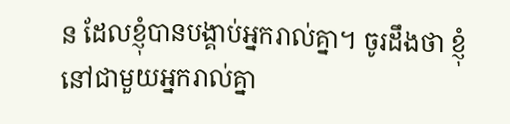ន ដែលខ្ញុំបានបង្គាប់អ្នករាល់គ្នា។ ចូរដឹងថា ខ្ញុំនៅជាមួយអ្នករាល់គ្នា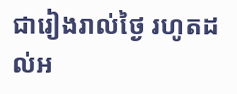ជារៀងរាល់ថ្ងៃ រហូតដល់អ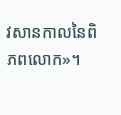វសានកាលនៃពិភពលោក»។